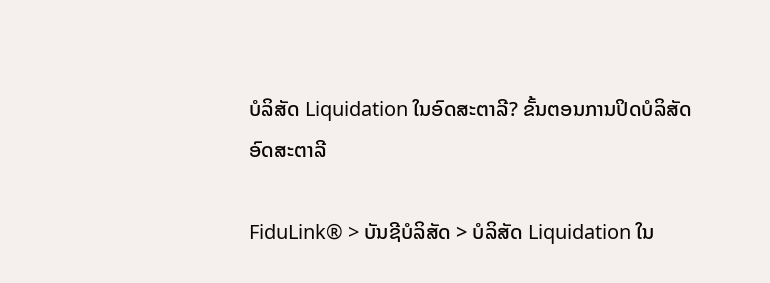ບໍລິສັດ Liquidation ໃນອົດສະຕາລີ? ຂັ້ນຕອນການປິດບໍລິສັດອົດສະຕາລີ

FiduLink® > ບັນຊີບໍລິສັດ > ບໍລິສັດ Liquidation ໃນ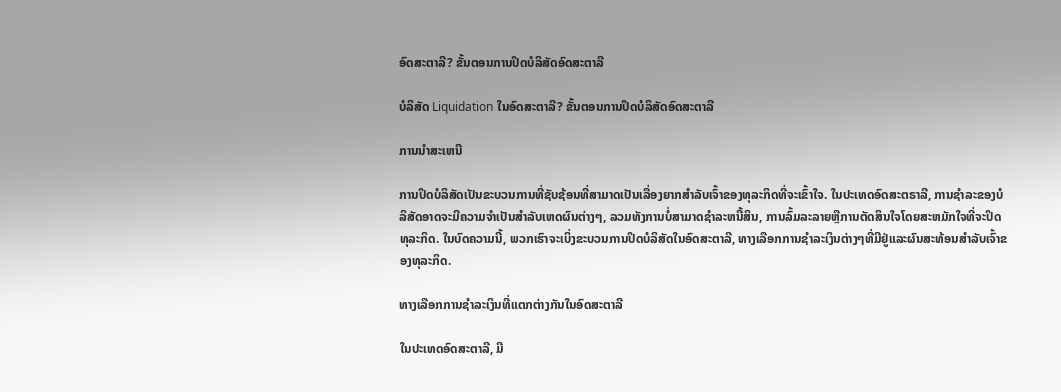ອົດສະຕາລີ? ຂັ້ນຕອນການປິດບໍລິສັດອົດສະຕາລີ

ບໍລິສັດ Liquidation ໃນອົດສະຕາລີ? ຂັ້ນຕອນການປິດບໍລິສັດອົດສະຕາລີ

ການນໍາສະເຫນີ

ການປິດບໍລິສັດເປັນຂະບວນການທີ່ຊັບຊ້ອນທີ່ສາມາດເປັນເລື່ອງຍາກສໍາລັບເຈົ້າຂອງທຸລະກິດທີ່ຈະເຂົ້າໃຈ. ໃນປະເທດອົດສະຕຣາລີ, ການຊໍາລະຂອງບໍລິສັດອາດຈະມີຄວາມຈໍາເປັນສໍາລັບເຫດຜົນຕ່າງໆ, ລວມທັງການບໍ່ສາມາດຊໍາລະຫນີ້ສິນ, ການລົ້ມລະລາຍຫຼືການຕັດສິນໃຈໂດຍສະຫມັກໃຈທີ່ຈະປິດທຸລະກິດ. ໃນບົດຄວາມນີ້, ພວກເຮົາຈະເບິ່ງຂະບວນການປິດບໍລິສັດໃນອົດສະຕາລີ, ທາງເລືອກການຊໍາລະເງິນຕ່າງໆທີ່ມີຢູ່ແລະຜົນສະທ້ອນສໍາລັບເຈົ້າຂອງທຸລະກິດ.

ທາງເລືອກການຊໍາລະເງິນທີ່ແຕກຕ່າງກັນໃນອົດສະຕາລີ

ໃນປະເທດອົດສະຕາລີ, ມີ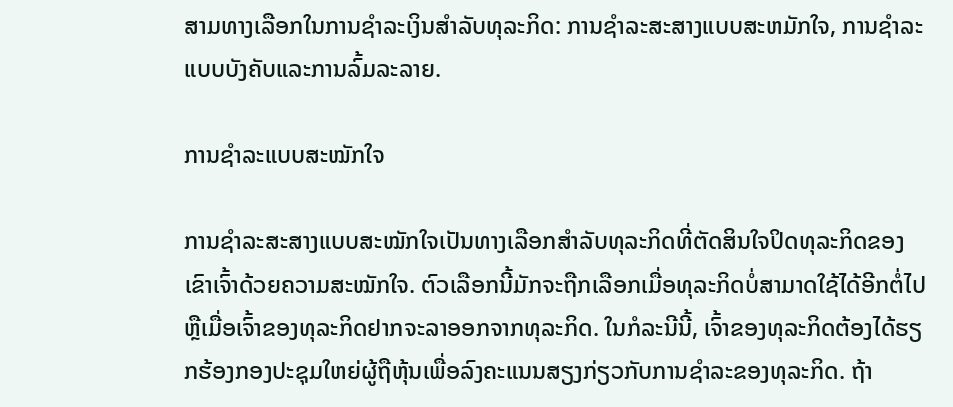ສາມທາງເລືອກໃນການຊໍາລະເງິນສໍາລັບທຸລະກິດ: ການຊໍາລະສະສາງແບບສະຫມັກໃຈ, ການຊໍາລະແບບບັງຄັບແລະການລົ້ມລະລາຍ.

ການຊໍາລະແບບສະໝັກໃຈ

ການຊໍາລະສະສາງແບບສະໝັກໃຈເປັນທາງເລືອກສໍາລັບທຸລະກິດທີ່ຕັດສິນໃຈປິດທຸລະກິດຂອງເຂົາເຈົ້າດ້ວຍຄວາມສະໝັກໃຈ. ຕົວເລືອກນີ້ມັກຈະຖືກເລືອກເມື່ອທຸລະກິດບໍ່ສາມາດໃຊ້ໄດ້ອີກຕໍ່ໄປ ຫຼືເມື່ອເຈົ້າຂອງທຸລະກິດຢາກຈະລາອອກຈາກທຸລະກິດ. ໃນກໍລະນີນີ້, ເຈົ້າຂອງທຸລະກິດຕ້ອງໄດ້ຮຽກຮ້ອງກອງປະຊຸມໃຫຍ່ຜູ້ຖືຫຸ້ນເພື່ອລົງຄະແນນສຽງກ່ຽວກັບການຊໍາລະຂອງທຸລະກິດ. ຖ້າ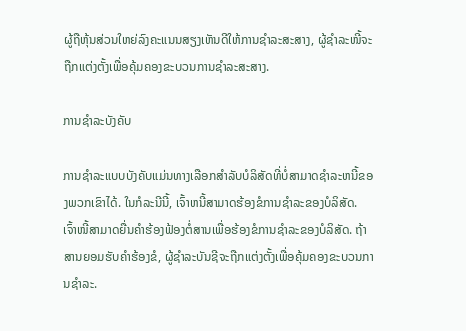ຜູ້ຖືຫຸ້ນສ່ວນໃຫຍ່ລົງຄະແນນສຽງເຫັນດີໃຫ້ການຊຳລະສະສາງ, ຜູ້ຊຳລະໜີ້ຈະຖືກແຕ່ງຕັ້ງເພື່ອຄຸ້ມຄອງຂະບວນການຊຳລະສະສາງ.

ການຊໍາລະບັງຄັບ

ການຊໍາລະແບບບັງຄັບແມ່ນທາງເລືອກສໍາລັບບໍລິສັດທີ່ບໍ່ສາມາດຊໍາລະຫນີ້ຂອງພວກເຂົາໄດ້. ໃນກໍລະນີນີ້, ເຈົ້າຫນີ້ສາມາດຮ້ອງຂໍການຊໍາລະຂອງບໍລິສັດ. ເຈົ້າໜີ້ສາມາດຍື່ນຄໍາຮ້ອງຟ້ອງຕໍ່ສານເພື່ອຮ້ອງຂໍການຊໍາລະຂອງບໍລິສັດ. ຖ້າສານຍອມຮັບຄໍາຮ້ອງຂໍ, ຜູ້ຊໍາລະບັນຊີຈະຖືກແຕ່ງຕັ້ງເພື່ອຄຸ້ມຄອງຂະບວນການຊໍາລະ.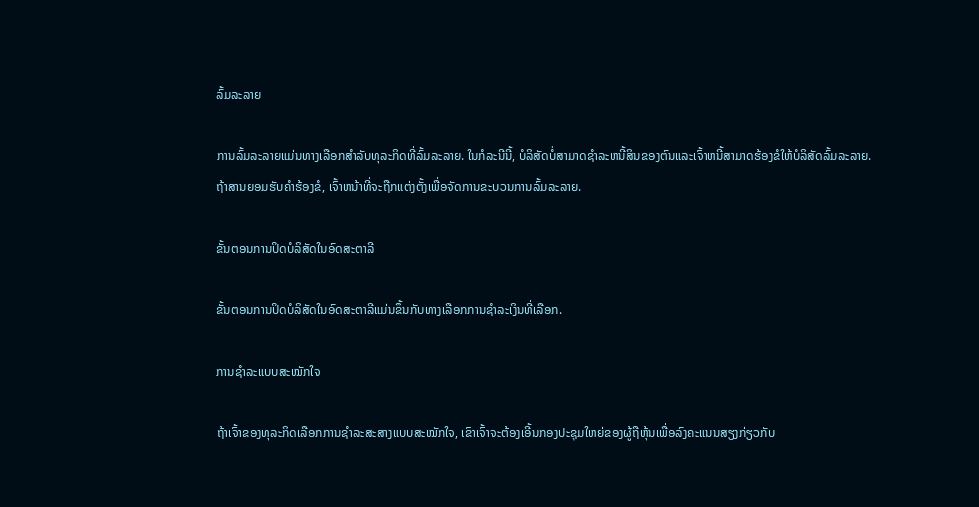ລົ້ມລະລາຍ

ການລົ້ມລະລາຍແມ່ນທາງເລືອກສໍາລັບທຸລະກິດທີ່ລົ້ມລະລາຍ. ໃນກໍລະນີນີ້, ບໍລິສັດບໍ່ສາມາດຊໍາລະຫນີ້ສິນຂອງຕົນແລະເຈົ້າຫນີ້ສາມາດຮ້ອງຂໍໃຫ້ບໍລິສັດລົ້ມລະລາຍ. ຖ້າສານຍອມຮັບຄໍາຮ້ອງຂໍ, ເຈົ້າຫນ້າທີ່ຈະຖືກແຕ່ງຕັ້ງເພື່ອຈັດການຂະບວນການລົ້ມລະລາຍ.

ຂັ້ນຕອນການປິດບໍລິສັດໃນອົດສະຕາລີ

ຂັ້ນຕອນການປິດບໍລິສັດໃນອົດສະຕາລີແມ່ນຂຶ້ນກັບທາງເລືອກການຊໍາລະເງິນທີ່ເລືອກ.

ການຊໍາລະແບບສະໝັກໃຈ

ຖ້າເຈົ້າຂອງທຸລະກິດເລືອກການຊໍາລະສະສາງແບບສະໝັກໃຈ, ເຂົາເຈົ້າຈະຕ້ອງເອີ້ນກອງປະຊຸມໃຫຍ່ຂອງຜູ້ຖືຫຸ້ນເພື່ອລົງຄະແນນສຽງກ່ຽວກັບ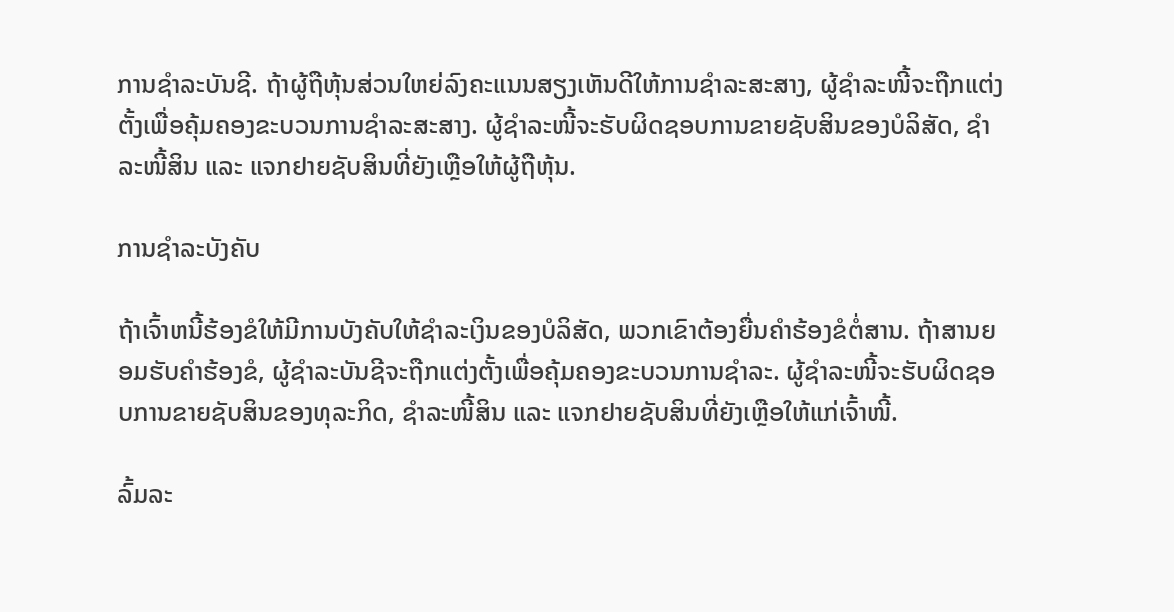ການຊໍາລະບັນຊີ. ຖ້າຜູ້ຖືຫຸ້ນສ່ວນໃຫຍ່ລົງຄະແນນສຽງເຫັນດີໃຫ້ການຊຳລະສະສາງ, ຜູ້ຊຳລະໜີ້ຈະຖືກແຕ່ງຕັ້ງເພື່ອຄຸ້ມຄອງຂະບວນການຊຳລະສະສາງ. ຜູ້ຊຳລະໜີ້ຈະຮັບຜິດຊອບການຂາຍຊັບສິນຂອງບໍລິສັດ, ຊຳລະໜີ້ສິນ ແລະ ແຈກຢາຍຊັບສິນທີ່ຍັງເຫຼືອໃຫ້ຜູ້ຖືຫຸ້ນ.

ການຊໍາລະບັງຄັບ

ຖ້າເຈົ້າຫນີ້ຮ້ອງຂໍໃຫ້ມີການບັງຄັບໃຫ້ຊໍາລະເງິນຂອງບໍລິສັດ, ພວກເຂົາຕ້ອງຍື່ນຄໍາຮ້ອງຂໍຕໍ່ສານ. ຖ້າສານຍອມຮັບຄໍາຮ້ອງຂໍ, ຜູ້ຊໍາລະບັນຊີຈະຖືກແຕ່ງຕັ້ງເພື່ອຄຸ້ມຄອງຂະບວນການຊໍາລະ. ຜູ້ຊຳລະໜີ້ຈະຮັບຜິດຊອບການຂາຍຊັບສິນຂອງທຸລະກິດ, ຊຳລະໜີ້ສິນ ແລະ ແຈກຢາຍຊັບສິນທີ່ຍັງເຫຼືອໃຫ້ແກ່ເຈົ້າໜີ້.

ລົ້ມລະ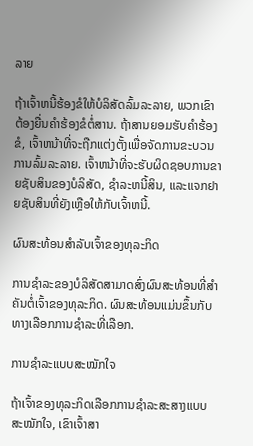ລາຍ

ຖ້າເຈົ້າຫນີ້ຮ້ອງຂໍໃຫ້ບໍລິສັດລົ້ມລະລາຍ, ພວກເຂົາຕ້ອງຍື່ນຄໍາຮ້ອງຂໍຕໍ່ສານ. ຖ້າສານຍອມຮັບຄໍາຮ້ອງຂໍ, ເຈົ້າຫນ້າທີ່ຈະຖືກແຕ່ງຕັ້ງເພື່ອຈັດການຂະບວນການລົ້ມລະລາຍ. ເຈົ້າຫນ້າທີ່ຈະຮັບຜິດຊອບການຂາຍຊັບສິນຂອງບໍລິສັດ, ຊໍາລະຫນີ້ສິນ, ແລະແຈກຢາຍຊັບສິນທີ່ຍັງເຫຼືອໃຫ້ກັບເຈົ້າຫນີ້.

ຜົນສະທ້ອນສໍາລັບເຈົ້າຂອງທຸລະກິດ

ການຊໍາລະຂອງບໍລິສັດສາມາດສົ່ງຜົນສະທ້ອນທີ່ສໍາຄັນຕໍ່ເຈົ້າຂອງທຸລະກິດ. ຜົນສະທ້ອນແມ່ນຂຶ້ນກັບທາງເລືອກການຊໍາລະທີ່ເລືອກ.

ການຊໍາລະແບບສະໝັກໃຈ

ຖ້າເຈົ້າຂອງທຸລະກິດເລືອກການຊໍາລະສະສາງແບບສະໝັກໃຈ, ເຂົາເຈົ້າສາ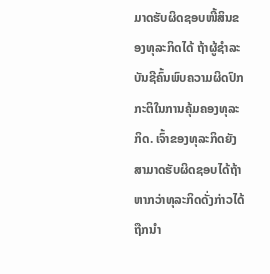ມາດຮັບຜິດຊອບໜີ້ສິນຂອງທຸລະກິດໄດ້ ຖ້າຜູ້ຊຳລະບັນຊີຄົ້ນພົບຄວາມຜິດປົກກະຕິໃນການຄຸ້ມຄອງທຸລະກິດ. ເຈົ້າຂອງທຸລະກິດຍັງສາມາດຮັບຜິດຊອບໄດ້ຖ້າຫາກວ່າທຸລະກິດດັ່ງກ່າວໄດ້ຖືກນໍາ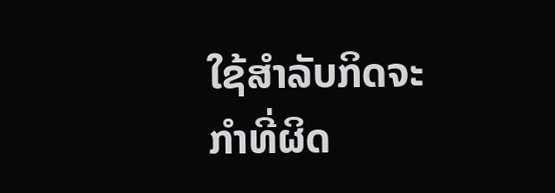ໃຊ້ສໍາລັບກິດຈະກໍາທີ່ຜິດ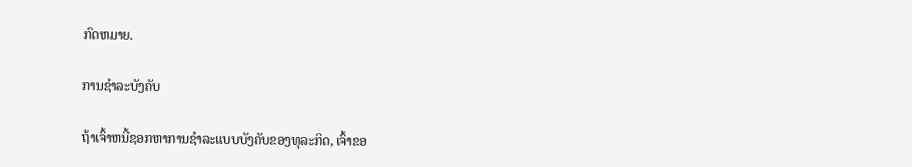ກົດຫມາຍ.

ການຊໍາລະບັງຄັບ

ຖ້າເຈົ້າຫນີ້ຊອກຫາການຊໍາລະແບບບັງຄັບຂອງທຸລະກິດ, ເຈົ້າຂອ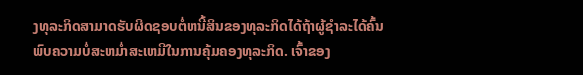ງທຸລະກິດສາມາດຮັບຜິດຊອບຕໍ່ຫນີ້ສິນຂອງທຸລະກິດໄດ້ຖ້າຜູ້ຊໍາລະໄດ້ຄົ້ນພົບຄວາມບໍ່ສະຫມໍ່າສະເຫມີໃນການຄຸ້ມຄອງທຸລະກິດ. ເຈົ້າຂອງ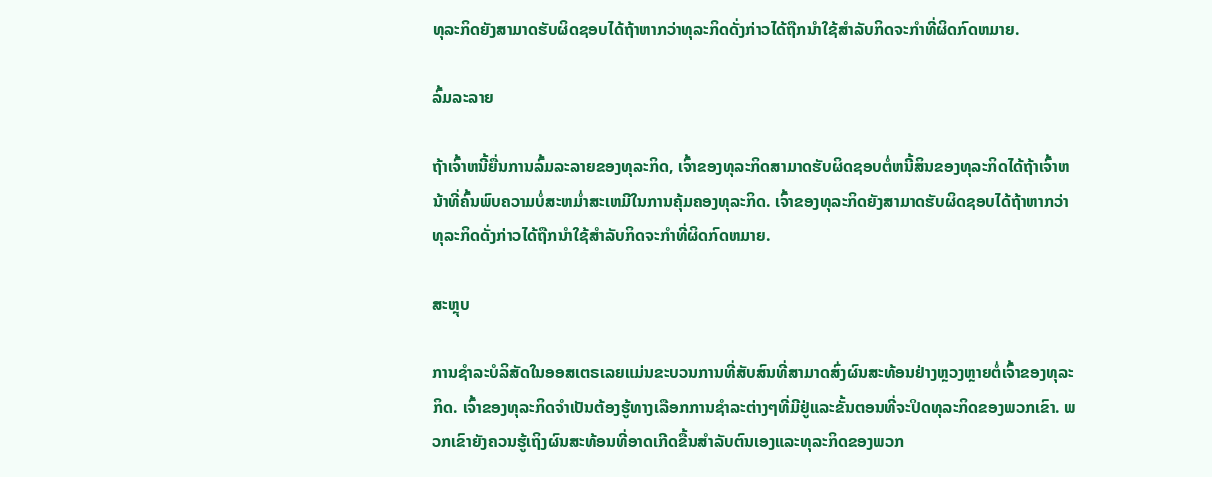ທຸລະກິດຍັງສາມາດຮັບຜິດຊອບໄດ້ຖ້າຫາກວ່າທຸລະກິດດັ່ງກ່າວໄດ້ຖືກນໍາໃຊ້ສໍາລັບກິດຈະກໍາທີ່ຜິດກົດຫມາຍ.

ລົ້ມລະລາຍ

ຖ້າເຈົ້າຫນີ້ຍື່ນການລົ້ມລະລາຍຂອງທຸລະກິດ, ເຈົ້າຂອງທຸລະກິດສາມາດຮັບຜິດຊອບຕໍ່ຫນີ້ສິນຂອງທຸລະກິດໄດ້ຖ້າເຈົ້າຫນ້າທີ່ຄົ້ນພົບຄວາມບໍ່ສະຫມໍ່າສະເຫມີໃນການຄຸ້ມຄອງທຸລະກິດ. ເຈົ້າຂອງທຸລະກິດຍັງສາມາດຮັບຜິດຊອບໄດ້ຖ້າຫາກວ່າທຸລະກິດດັ່ງກ່າວໄດ້ຖືກນໍາໃຊ້ສໍາລັບກິດຈະກໍາທີ່ຜິດກົດຫມາຍ.

ສະຫຼຸບ

ການຊໍາລະບໍລິສັດໃນອອສເຕຣເລຍແມ່ນຂະບວນການທີ່ສັບສົນທີ່ສາມາດສົ່ງຜົນສະທ້ອນຢ່າງຫຼວງຫຼາຍຕໍ່ເຈົ້າຂອງທຸລະກິດ. ເຈົ້າຂອງທຸລະກິດຈໍາເປັນຕ້ອງຮູ້ທາງເລືອກການຊໍາລະຕ່າງໆທີ່ມີຢູ່ແລະຂັ້ນຕອນທີ່ຈະປິດທຸລະກິດຂອງພວກເຂົາ. ພວກເຂົາຍັງຄວນຮູ້ເຖິງຜົນສະທ້ອນທີ່ອາດເກີດຂື້ນສໍາລັບຕົນເອງແລະທຸລະກິດຂອງພວກ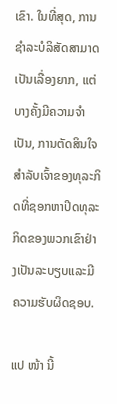ເຂົາ. ໃນທີ່ສຸດ, ການຊໍາລະບໍລິສັດສາມາດເປັນເລື່ອງຍາກ, ແຕ່ບາງຄັ້ງມີຄວາມຈໍາເປັນ, ການຕັດສິນໃຈສໍາລັບເຈົ້າຂອງທຸລະກິດທີ່ຊອກຫາປິດທຸລະກິດຂອງພວກເຂົາຢ່າງເປັນລະບຽບແລະມີຄວາມຮັບຜິດຊອບ.

ແປ ໜ້າ ນີ້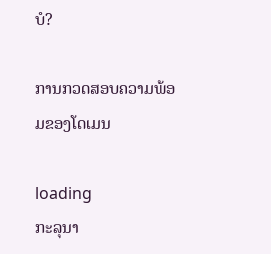ບໍ?

ການກວດສອບຄວາມພ້ອມຂອງໂດເມນ

loading
ກະລຸນາ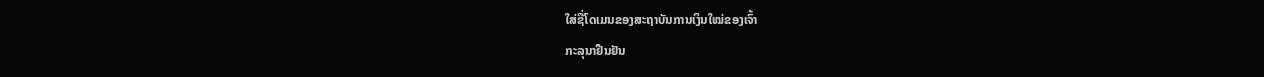ໃສ່ຊື່ໂດເມນຂອງສະຖາບັນການເງິນໃໝ່ຂອງເຈົ້າ
ກະລຸນາຢືນຢັນ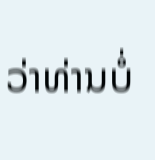ວ່າທ່ານບໍ່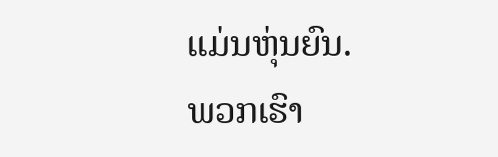ແມ່ນຫຸ່ນຍົນ.
ພວກເຮົາ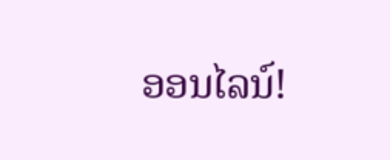ອອນໄລນ໌!